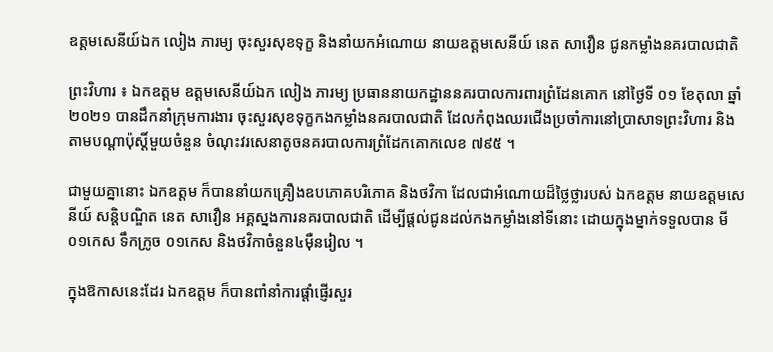ឧត្តមសេនីយ៍ឯក លៀង ភារម្យ ចុះសួរសុខទុក្ខ និងនាំយកអំណោយ នាយឧត្តមសេនីយ៍ នេត សាវឿន ជូនកម្លាំងនគរបាលជាតិ

ព្រះវិហារ ៖ ឯកឧត្តម ឧត្តមសេនីយ៍ឯក លៀង ភារម្យ ប្រធាននាយកដ្ឋាននគរបាលការពារព្រំដែនគោក នៅថ្ងៃទី ០១ ខែតុលា ឆ្នាំ២០២១ បានដឹកនាំក្រុមការងារ ចុះសួរសុខទុក្ខកងកម្លាំងនគរបាលជាតិ ដែលកំពុងឈរជើងប្រចាំការនៅប្រាសាទព្រះវិហារ និងតាមបណ្តាប៉ុស្តិ៍មួយចំនួន ចំណុះវរសេនាតូចនគរបាលការព្រំដែកគោកលេខ ៧៩៥ ។

ជាមួយគ្នានោះ ឯកឧត្តម ក៏បាននាំយកគ្រឿងឧបភោគបរិភោគ និងថវិកា ដែលជាអំណោយដ៏ថ្លៃថ្លារបស់ ឯកឧត្តម នាយឧត្តមសេនីយ៍ សន្តិបណ្ឌិត នេត សាវឿន អគ្គស្នងការនគរបាលជាតិ ដើម្បីផ្តល់ជូនដល់កងកម្លាំងនៅទីនោះ ដោយក្នុងម្នាក់ទទួលបាន មី ០១កេស ទឹកក្រូច ០១កេស និងថវិកាចំនួន៤ម៉ឺនរៀល ។

ក្នុងឱកាសនេះដែរ ឯកឧត្តម ក៏បានពាំនាំការផ្តាំផ្ញើរសួរ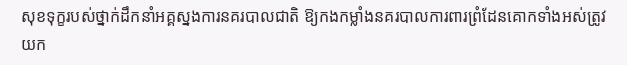សុខទុក្ខរបស់ថ្នាក់ដឹកនាំអគ្គស្នងការនគរបាលជាតិ ឱ្យកងកម្លាំងនគរបាលការពារព្រំដែនគោកទាំងអស់ត្រូវយក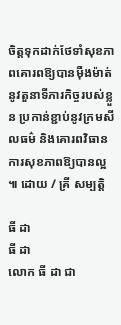ចិត្តទុកដាក់ថែទាំសុខភាពគោរពឱ្យបានម៉ឺងម៉ាត់នូវតួនាទីភារកិច្ចរបស់ខ្លួន ប្រកាន់ខ្ជាប់នូវក្រមសីលធម៌ និងគោរពវិធានការសុខភាពឱ្យបានល្អ ៕ ដោយ / គ្រី សម្បត្តិ

ធី ដា
ធី ដា
លោក ធី ដា ជា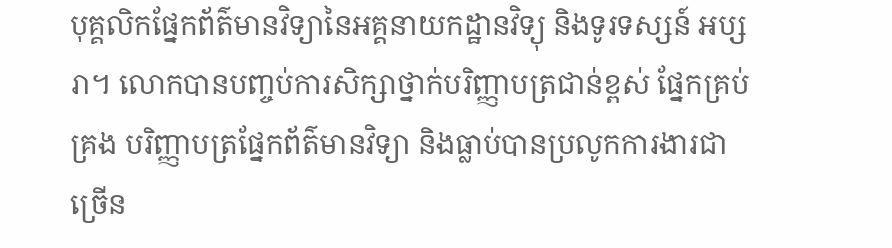បុគ្គលិកផ្នែកព័ត៌មានវិទ្យានៃអគ្គនាយកដ្ឋានវិទ្យុ និងទូរទស្សន៍ អប្សរា។ លោកបានបញ្ចប់ការសិក្សាថ្នាក់បរិញ្ញាបត្រជាន់ខ្ពស់ ផ្នែកគ្រប់គ្រង បរិញ្ញាបត្រផ្នែកព័ត៌មានវិទ្យា និងធ្លាប់បានប្រលូកការងារជាច្រើន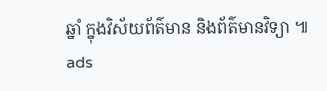ឆ្នាំ ក្នុងវិស័យព័ត៌មាន និងព័ត៌មានវិទ្យា ៕
ads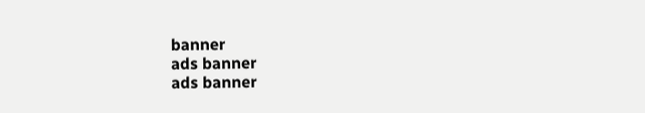banner
ads banner
ads banner